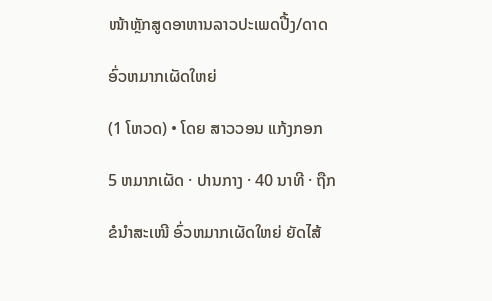ໜ້າຫຼັກສູດອາຫານລາວປະເພດປີ້ງ/ດາດ

ອົ່ວຫມາກເຜັດໃຫຍ່

(1 ໂຫວດ) • ໂດຍ ສາວວອນ ແກ້ງກອກ

5 ຫມາກເຜັດ · ປານກາງ · 40 ນາທີ · ຖືກ

ຂໍນຳສະເໜີ ອົ່ວຫມາກເຜັດໃຫຍ່ ຍັດໄສ້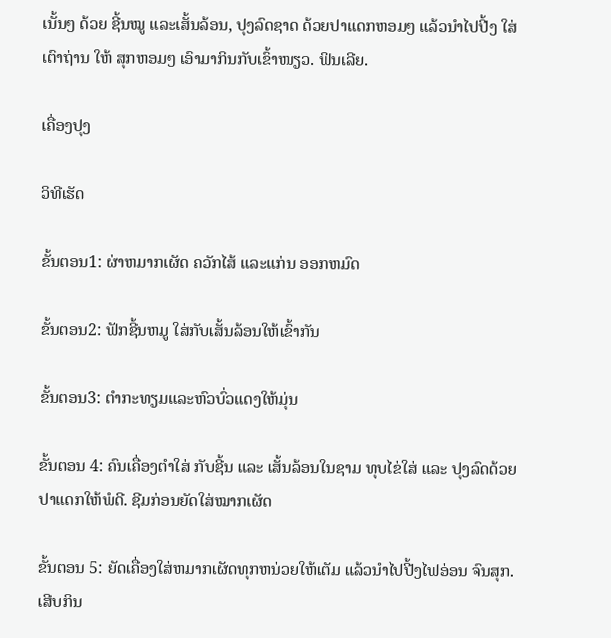ເນັ້ນໆ ດ້ວຍ ຊີ້ນໝູ ແລະເສັ້ນລ້ອນ, ປຸງລົດຊາດ ດ້ວຍປາແດກຫອມໆ ແລ້ວນຳໄປປີ້ງ ໃສ່ເຕົາຖ່ານ ໃຫ້ ສຸກຫອມໆ ເອົາມາກິນກັບເຂົ້າໜຽວ. ຟິນເລີຍ.

ເຄື່ອງປຸງ

ວິທີເຮັດ

ຂັ້ນຕອນ1: ຜ່າຫມາກເຜັດ ຄວັກໄສ້ ແລະແກ່ນ ອອກຫມົດ

ຂັ້ນຕອນ2: ຟັກຊີ້ນຫມູ ໃສ່ກັບເສັ້ນລ້ອນໃຫ້ເຂົ້າກັນ

ຂັ້ນຕອນ3: ຕຳກະທຽມແລະຫົວບົ່ວແດງໃຫ້ມຸ່ນ

ຂັ້ນຕອນ 4: ຄົນເຄື່ອງຕຳໃສ່ ກັບຊີ້ນ ແລະ ເສັ້ນລ້ອນໃນຊາມ ທຸບໄຂ່ໃສ່ ແລະ ປຸງລົດດ້ວຍປາແດກໃຫ້ພໍດີ. ຊີມກ່ອນຍັດໃສ່ໝາກເຜັດ

ຂັ້ນຕອນ 5: ຍັດເຄື່ອງໃສ່ຫມາກເຜັດທຸກຫນ່ວຍໃຫ້ເຕັມ ແລ້ວນຳໄປປີ້ງໄຟອ່ອນ ຈົນສຸກ. ເສີບກິນ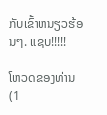ກັບເຂົ້າຫນຽວຮ້ອນໆ. ແຊບ!!!!!

ໂຫວດຂອງທ່ານ (1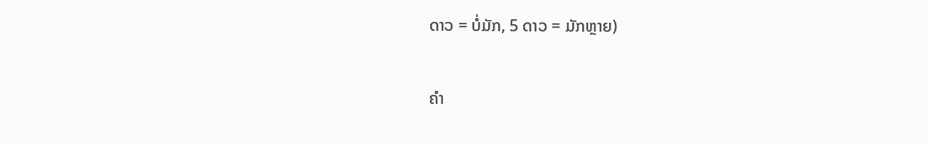ດາວ = ບໍ່ມັກ, 5 ດາວ = ມັກຫຼາຍ)


ຄຳ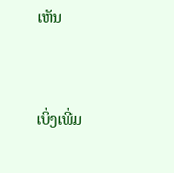ເຫັນ


ເບິ່ງເພີ່ມ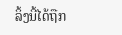ລິ້ງນີ້ໄດ້ຖືກ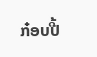ກ໋ອບປີ້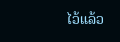ໄວ້ແລ້ວ